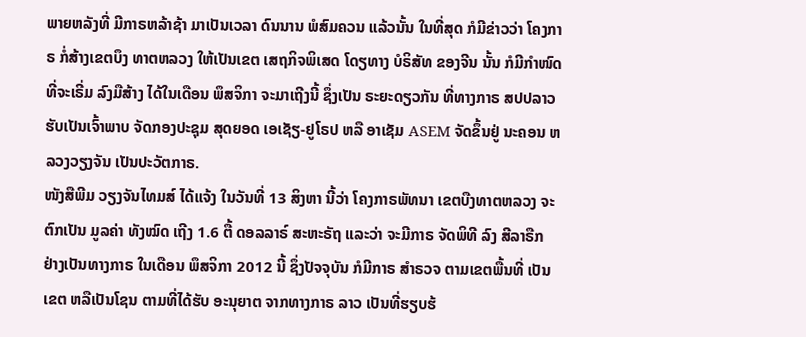ພາຍຫລັງທີ່ ມີກາຣຫລ້າຊ້າ ມາເປັນເວລາ ດົນນານ ພໍສົມຄວນ ແລ້ວນັ້ນ ໃນທີ່ສຸດ ກໍມີຂ່າວວ່າ ໂຄງກາຣ ກໍ່ສ້າງເຂຕບຶງ ທາຕຫລວງ ໃຫ້ເປັນເຂຕ ເສຖກິຈພິເສດ ໂດຽທາງ ບໍຣິສັທ ຂອງຈີນ ນັ້ນ ກໍມີກຳໜົດ ທີ່ຈະເຣີ່ມ ລົງມືສ້າງ ໄດ້ໃນເດືອນ ພຶສຈິກາ ຈະມາເຖີງນີ້ ຊຶ່ງເປັນ ຣະຍະດຽວກັນ ທີ່ທາງກາຣ ສປປລາວ ຮັບເປັນເຈົ້າພາບ ຈັດກອງປະຊຸມ ສຸດຍອດ ເອເຊັຽ-ຢູໂຣປ ຫລື ອາເຊັມ ASEM ຈັດຂຶ້ນຢູ່ ນະຄອນ ຫລວງວຽງຈັນ ເປັນປະວັຕກາຣ.
ໜັງສືພີມ ວຽງຈັນໄທມສ໌ ໄດ້ແຈ້ງ ໃນວັນທີ່ 13 ສິງຫາ ນີ້ວ່າ ໂຄງກາຣພັທນາ ເຂຕບືງທາຕຫລວງ ຈະຕົກເປັນ ມູລຄ່າ ທັງໝົດ ເຖີງ 1.6 ຕື້ ດອລລາຣ໌ ສະຫະຣັຖ ແລະວ່າ ຈະມີກາຣ ຈັດພິທີ ລົງ ສີລາຣືກ ຢ່າງເປັນທາງກາຣ ໃນເດືອນ ພຶສຈິກາ 2012 ນີ້ ຊຶ່ງປັຈຈຸບັນ ກໍມີກາຣ ສຳຣວຈ ຕາມເຂຕພື້ນທີ່ ເປັນເຂຕ ຫລືເປັນໂຊນ ຕາມທີ່ໄດ້ຮັບ ອະນຸຍາຕ ຈາກທາງກາຣ ລາວ ເປັນທີ່ຮຽບຮ້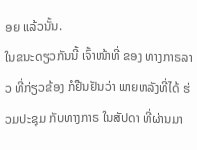ອຍ ແລ້ວນັ້ນ.
ໃນຂນະດຽວກັນນີ້ ເຈົ້າໜ້າທີ່ ຂອງ ທາງກາຣລາວ ທີ່ກ່ຽວຂ້ອງ ກໍຢືນຢັນວ່າ ພາຍຫລັງທີ່ໄດ້ ຮ່ວມປະຊຸມ ກັບທາງກາຣ ໃນສັປດາ ທີ່ຜ່ານມາ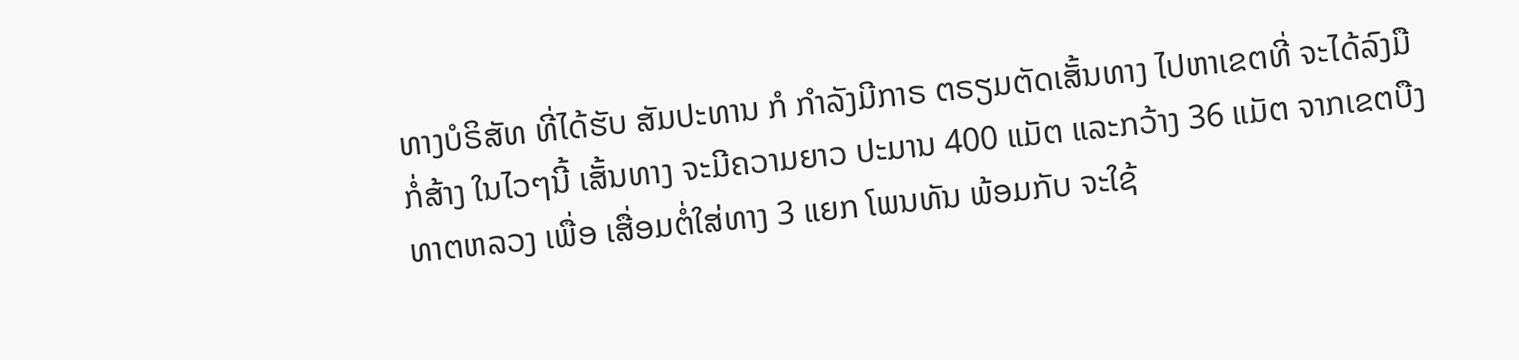ທາງບໍຣິສັທ ທີ່ໄດ້ຮັບ ສັມປະທານ ກໍ ກຳລັງມີກາຣ ຕຣຽມຕັດເສັ້ນທາງ ໄປຫາເຂຕທີ່ ຈະໄດ້ລົງມື ກໍ່ສ້າງ ໃນໄວໆນີ້ ເສັ້ນທາງ ຈະມີຄວາມຍາວ ປະມານ 400 ແມັຕ ແລະກວ້າງ 36 ແມັຕ ຈາກເຂຕບືງ ທາຕຫລວງ ເພື່ອ ເສື່ອມຕໍ່ໃສ່ທາງ 3 ແຍກ ໂພນທັນ ພ້ອມກັບ ຈະໃຊ້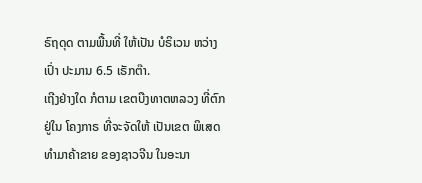ຣົຖດຸດ ຕາມພື້ນທີ່ ໃຫ້ເປັນ ບໍຣິເວນ ຫວ່າງເປົ່າ ປະມານ 6.5 ເຣັກຕ໊າ.
ເຖີງຢ່າງໃດ ກໍຕາມ ເຂຕບືງທາຕຫລວງ ທີ່ຕົກຢູ່ໃນ ໂຄງກາຣ ທີ່ຈະຈັດໃຫ້ ເປັນເຂຕ ພິເສດ ທຳມາຄ້າຂາຍ ຂອງຊາວຈີນ ໃນອະນາ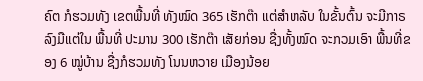ຄົຕ ກໍຮວມທັງ ເຂຕພື້ນທີ່ ທັງໝົດ 365 ເຮັກຕ໊າ ແຕ່ສຳຫລັບ ໃນຂັ້ນຕົ້ນ ຈະມີກາຣ ລົງມືແຕ່ໃນ ພື້ນທີ່ ປະມານ 300 ເຮັກຕ໊າ ເສັຍກ່ອນ ຊື່ງທັ້ງໝົດ ຈະກວມເອົາ ພື້ນທີ່ຂອງ 6 ໝູ່ບ້ານ ຊື່ງກໍຮວມທັງ ໂນນຫວາຍ ເມືອງນ້ອຍ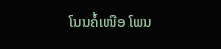ໂນນຄໍ້ເໜືອ ໂພນ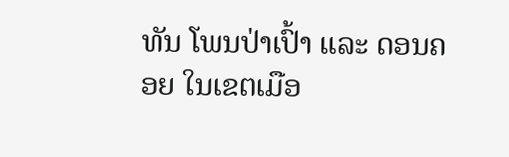ທັນ ໂພນປ່າເປົ້າ ແລະ ດອນຄອຍ ໃນເຂຕເມືອ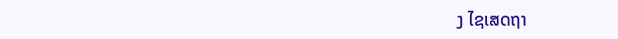ງ ໄຊເສດຖາ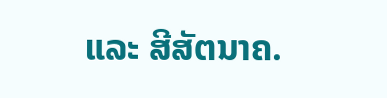ແລະ ສີສັຕນາຄ.